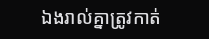ឯងរាល់គ្នាត្រូវកាត់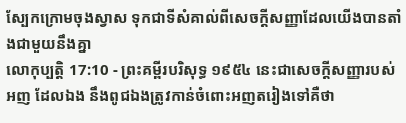ស្បែកក្រោមចុងស្វាស ទុកជាទីសំគាល់ពីសេចក្ដីសញ្ញាដែលយើងបានតាំងជាមួយនឹងគ្នា
លោកុប្បត្តិ 17:10 - ព្រះគម្ពីរបរិសុទ្ធ ១៩៥៤ នេះជាសេចក្ដីសញ្ញារបស់អញ ដែលឯង នឹងពូជឯងត្រូវកាន់ចំពោះអញតរៀងទៅគឺថា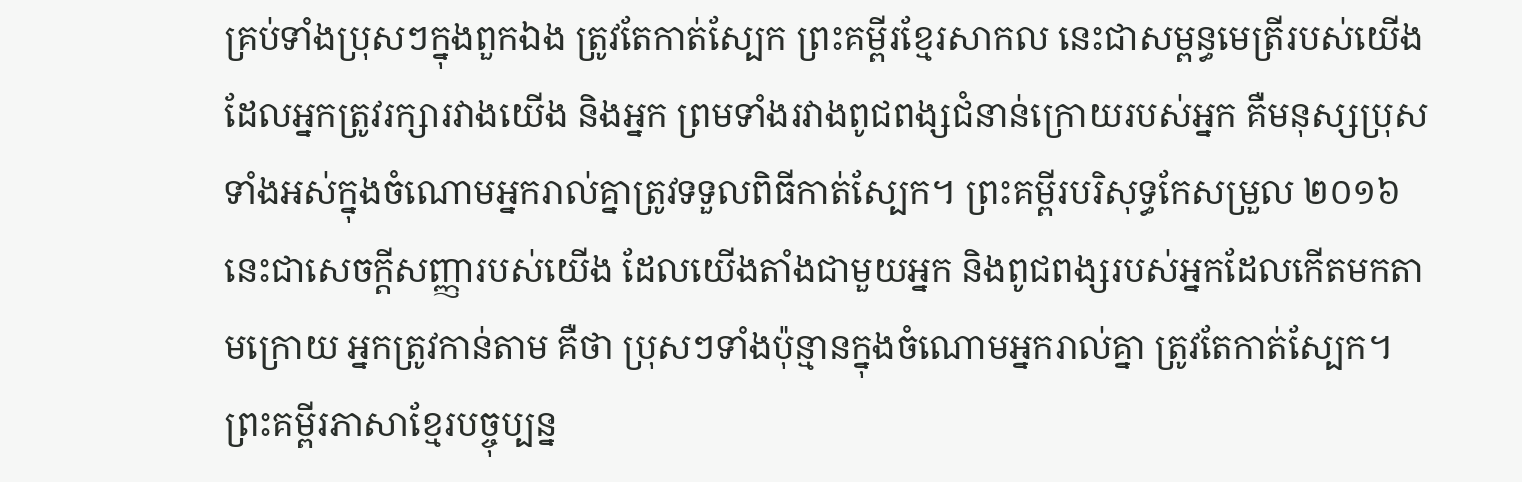គ្រប់ទាំងប្រុសៗក្នុងពួកឯង ត្រូវតែកាត់ស្បែក ព្រះគម្ពីរខ្មែរសាកល នេះជាសម្ពន្ធមេត្រីរបស់យើង ដែលអ្នកត្រូវរក្សារវាងយើង និងអ្នក ព្រមទាំងរវាងពូជពង្សជំនាន់ក្រោយរបស់អ្នក គឺមនុស្សប្រុសទាំងអស់ក្នុងចំណោមអ្នករាល់គ្នាត្រូវទទួលពិធីកាត់ស្បែក។ ព្រះគម្ពីរបរិសុទ្ធកែសម្រួល ២០១៦ នេះជាសេចក្ដីសញ្ញារបស់យើង ដែលយើងតាំងជាមួយអ្នក និងពូជពង្សរបស់អ្នកដែលកើតមកតាមក្រោយ អ្នកត្រូវកាន់តាម គឺថា ប្រុសៗទាំងប៉ុន្មានក្នុងចំណោមអ្នករាល់គ្នា ត្រូវតែកាត់ស្បែក។ ព្រះគម្ពីរភាសាខ្មែរបច្ចុប្បន្ន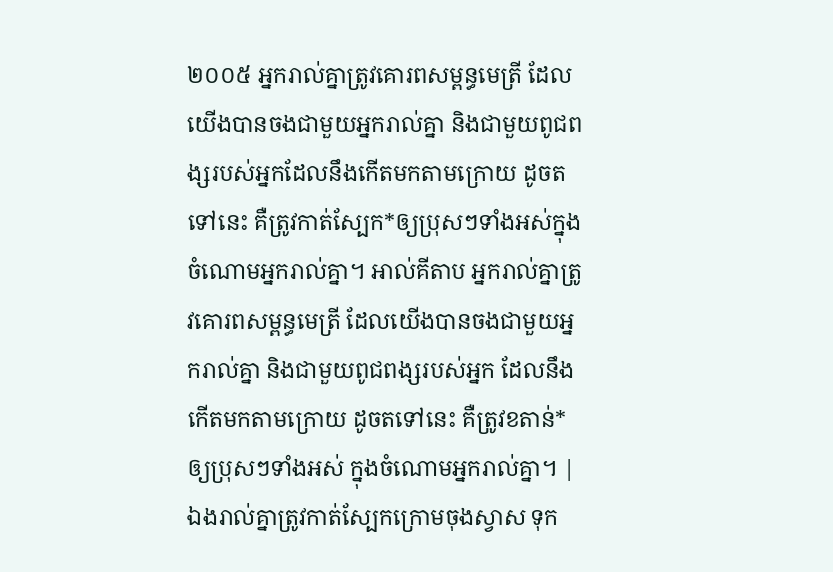២០០៥ អ្នករាល់គ្នាត្រូវគោរពសម្ពន្ធមេត្រី ដែលយើងបានចងជាមួយអ្នករាល់គ្នា និងជាមួយពូជពង្សរបស់អ្នកដែលនឹងកើតមកតាមក្រោយ ដូចតទៅនេះ គឺត្រូវកាត់ស្បែក*ឲ្យប្រុសៗទាំងអស់ក្នុងចំណោមអ្នករាល់គ្នា។ អាល់គីតាប អ្នករាល់គ្នាត្រូវគោរពសម្ពន្ធមេត្រី ដែលយើងបានចងជាមួយអ្នករាល់គ្នា និងជាមួយពូជពង្សរបស់អ្នក ដែលនឹងកើតមកតាមក្រោយ ដូចតទៅនេះ គឺត្រូវខតាន់*ឲ្យប្រុសៗទាំងអស់ ក្នុងចំណោមអ្នករាល់គ្នា។ |
ឯងរាល់គ្នាត្រូវកាត់ស្បែកក្រោមចុងស្វាស ទុក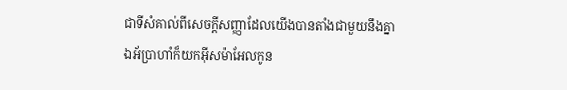ជាទីសំគាល់ពីសេចក្ដីសញ្ញាដែលយើងបានតាំងជាមួយនឹងគ្នា
ឯអ័ប្រាហាំក៏យកអ៊ីសម៉ាអែលកូន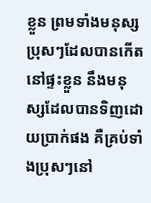ខ្លួន ព្រមទាំងមនុស្សប្រុសៗដែលបានកើតនៅផ្ទះខ្លួន នឹងមនុស្សដែលបានទិញដោយប្រាក់ផង គឺគ្រប់ទាំងប្រុសៗនៅ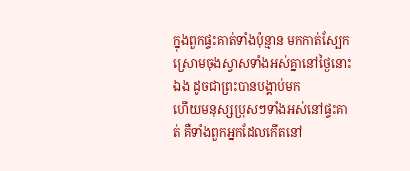ក្នុងពួកផ្ទះគាត់ទាំងប៉ុន្មាន មកកាត់ស្បែកស្រោមចុងស្វាសទាំងអស់គ្នានៅថ្ងៃនោះឯង ដូចជាព្រះបានបង្គាប់មក
ហើយមនុស្សប្រុសៗទាំងអស់នៅផ្ទះគាត់ គឺទាំងពួកអ្នកដែលកើតនៅ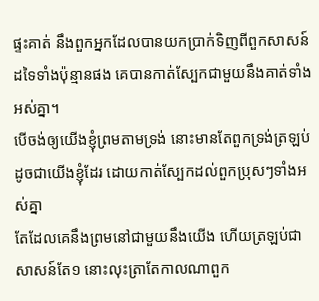ផ្ទះគាត់ នឹងពួកអ្នកដែលបានយកប្រាក់ទិញពីពួកសាសន៍ដទៃទាំងប៉ុន្មានផង គេបានកាត់ស្បែកជាមួយនឹងគាត់ទាំងអស់គ្នា។
បើចង់ឲ្យយើងខ្ញុំព្រមតាមទ្រង់ នោះមានតែពួកទ្រង់ត្រឡប់ដូចជាយើងខ្ញុំដែរ ដោយកាត់ស្បែកដល់ពួកប្រុសៗទាំងអស់គ្នា
តែដែលគេនឹងព្រមនៅជាមួយនឹងយើង ហើយត្រឡប់ជាសាសន៍តែ១ នោះលុះត្រាតែកាលណាពួក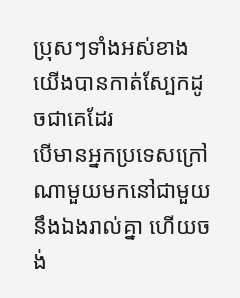ប្រុសៗទាំងអស់ខាងយើងបានកាត់ស្បែកដូចជាគេដែរ
បើមានអ្នកប្រទេសក្រៅណាមួយមកនៅជាមួយនឹងឯងរាល់គ្នា ហើយចង់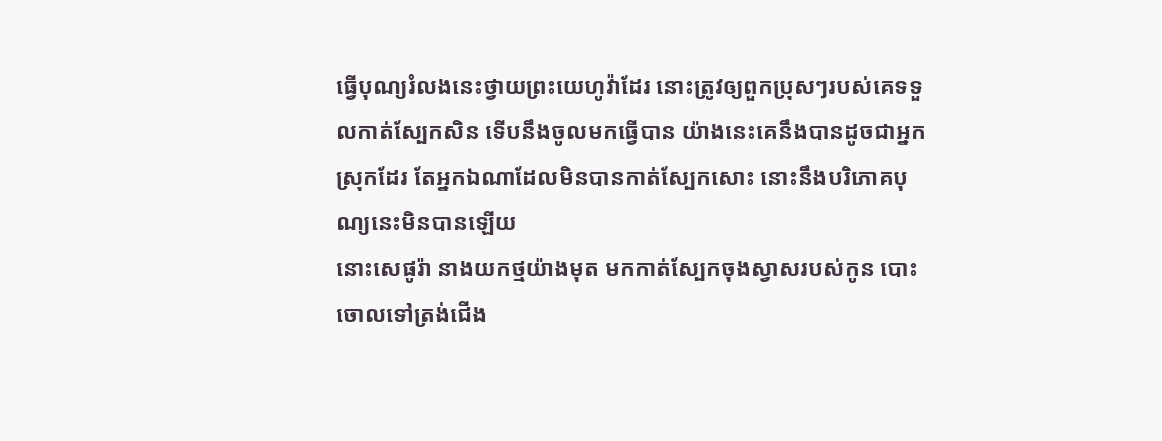ធ្វើបុណ្យរំលងនេះថ្វាយព្រះយេហូវ៉ាដែរ នោះត្រូវឲ្យពួកប្រុសៗរបស់គេទទួលកាត់ស្បែកសិន ទើបនឹងចូលមកធ្វើបាន យ៉ាងនេះគេនឹងបានដូចជាអ្នកស្រុកដែរ តែអ្នកឯណាដែលមិនបានកាត់ស្បែកសោះ នោះនឹងបរិភោគបុណ្យនេះមិនបានឡើយ
នោះសេផូរ៉ា នាងយកថ្មយ៉ាងមុត មកកាត់ស្បែកចុងស្វាសរបស់កូន បោះចោលទៅត្រង់ជើង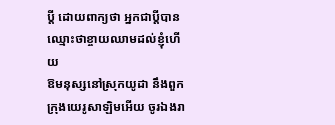ប្ដី ដោយពាក្យថា អ្នកជាប្ដីបានឈ្មោះថាខ្ចាយឈាមដល់ខ្ញុំហើយ
ឱមនុស្សនៅស្រុកយូដា នឹងពួកក្រុងយេរូសាឡិមអើយ ចូរឯងរា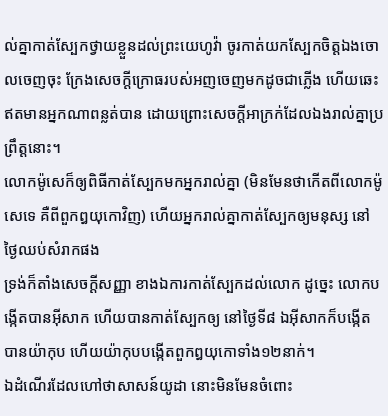ល់គ្នាកាត់ស្បែកថ្វាយខ្លួនដល់ព្រះយេហូវ៉ា ចូរកាត់យកស្បែកចិត្តឯងចោលចេញចុះ ក្រែងសេចក្ដីក្រោធរបស់អញចេញមកដូចជាភ្លើង ហើយឆេះឥតមានអ្នកណាពន្លត់បាន ដោយព្រោះសេចក្ដីអាក្រក់ដែលឯងរាល់គ្នាប្រព្រឹត្តនោះ។
លោកម៉ូសេក៏ឲ្យពិធីកាត់ស្បែកមកអ្នករាល់គ្នា (មិនមែនថាកើតពីលោកម៉ូសេទេ គឺពីពួកឰយុកោវិញ) ហើយអ្នករាល់គ្នាកាត់ស្បែកឲ្យមនុស្ស នៅថ្ងៃឈប់សំរាកផង
ទ្រង់ក៏តាំងសេចក្ដីសញ្ញា ខាងឯការកាត់ស្បែកដល់លោក ដូច្នេះ លោកបង្កើតបានអ៊ីសាក ហើយបានកាត់ស្បែកឲ្យ នៅថ្ងៃទី៨ ឯអ៊ីសាកក៏បង្កើតបានយ៉ាកុប ហើយយ៉ាកុបបង្កើតពួកឰយុកោទាំង១២នាក់។
ឯដំណើរដែលហៅថាសាសន៍យូដា នោះមិនមែនចំពោះ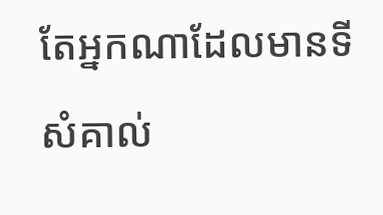តែអ្នកណាដែលមានទីសំគាល់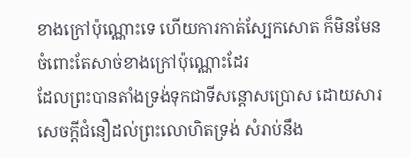ខាងក្រៅប៉ុណ្ណោះទេ ហើយការកាត់ស្បែកសោត ក៏មិនមែនចំពោះតែសាច់ខាងក្រៅប៉ុណ្ណោះដែរ
ដែលព្រះបានតាំងទ្រង់ទុកជាទីសន្តោសប្រោស ដោយសារសេចក្ដីជំនឿដល់ព្រះលោហិតទ្រង់ សំរាប់នឹង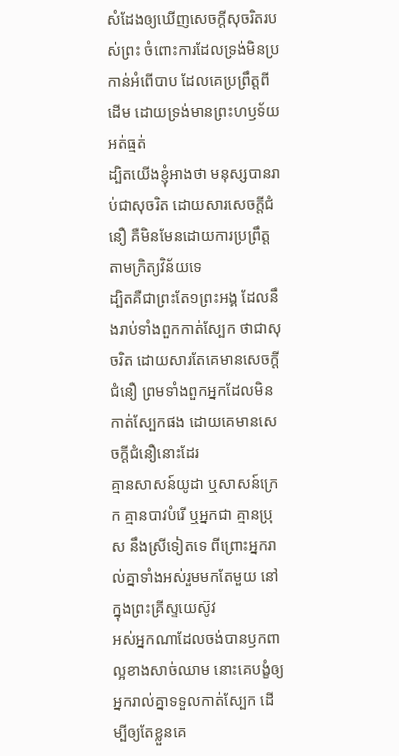សំដែងឲ្យឃើញសេចក្ដីសុចរិតរបស់ព្រះ ចំពោះការដែលទ្រង់មិនប្រកាន់អំពើបាប ដែលគេប្រព្រឹត្តពីដើម ដោយទ្រង់មានព្រះហឫទ័យអត់ធ្មត់
ដ្បិតយើងខ្ញុំអាងថា មនុស្សបានរាប់ជាសុចរិត ដោយសារសេចក្ដីជំនឿ គឺមិនមែនដោយការប្រព្រឹត្តតាមក្រិត្យវិន័យទេ
ដ្បិតគឺជាព្រះតែ១ព្រះអង្គ ដែលនឹងរាប់ទាំងពួកកាត់ស្បែក ថាជាសុចរិត ដោយសារតែគេមានសេចក្ដីជំនឿ ព្រមទាំងពួកអ្នកដែលមិនកាត់ស្បែកផង ដោយគេមានសេចក្ដីជំនឿនោះដែរ
គ្មានសាសន៍យូដា ឬសាសន៍ក្រេក គ្មានបាវបំរើ ឬអ្នកជា គ្មានប្រុស នឹងស្រីទៀតទេ ពីព្រោះអ្នករាល់គ្នាទាំងអស់រួមមកតែមួយ នៅក្នុងព្រះគ្រីស្ទយេស៊ូវ
អស់អ្នកណាដែលចង់បានឫកពាល្អខាងសាច់ឈាម នោះគេបង្ខំឲ្យអ្នករាល់គ្នាទទួលកាត់ស្បែក ដើម្បីឲ្យតែខ្លួនគេ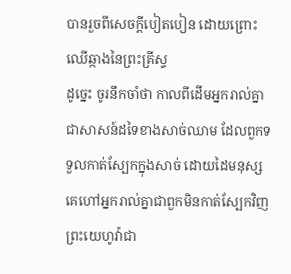បានរួចពីសេចក្ដីបៀតបៀន ដោយព្រោះឈើឆ្កាងនៃព្រះគ្រីស្ទ
ដូច្នេះ ចូរនឹកចាំថា កាលពីដើមអ្នករាល់គ្នាជាសាសន៍ដទៃខាងសាច់ឈាម ដែលពួកទទួលកាត់ស្បែកក្នុងសាច់ ដោយដៃមនុស្ស គេហៅអ្នករាល់គ្នាជាពួកមិនកាត់ស្បែកវិញ
ព្រះយេហូវ៉ាជា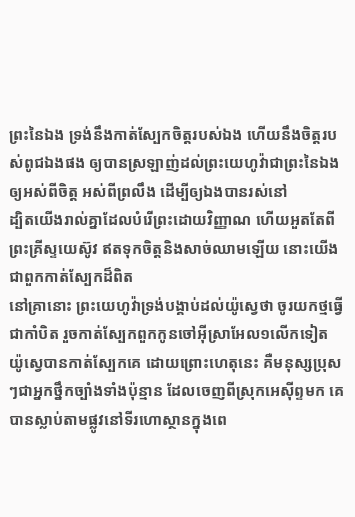ព្រះនៃឯង ទ្រង់នឹងកាត់ស្បែកចិត្តរបស់ឯង ហើយនឹងចិត្តរបស់ពូជឯងផង ឲ្យបានស្រឡាញ់ដល់ព្រះយេហូវ៉ាជាព្រះនៃឯង ឲ្យអស់ពីចិត្ត អស់ពីព្រលឹង ដើម្បីឲ្យឯងបានរស់នៅ
ដ្បិតយើងរាល់គ្នាដែលបំរើព្រះដោយវិញ្ញាណ ហើយអួតតែពីព្រះគ្រីស្ទយេស៊ូវ ឥតទុកចិត្តនិងសាច់ឈាមឡើយ នោះយើងជាពួកកាត់ស្បែកដ៏ពិត
នៅគ្រានោះ ព្រះយេហូវ៉ាទ្រង់បង្គាប់ដល់យ៉ូស្វេថា ចូរយកថ្មធ្វើជាកាំបិត រួចកាត់ស្បែកពួកកូនចៅអ៊ីស្រាអែល១លើកទៀត
យ៉ូស្វេបានកាត់ស្បែកគេ ដោយព្រោះហេតុនេះ គឺមនុស្សប្រុសៗជាអ្នកថ្នឹកច្បាំងទាំងប៉ុន្មាន ដែលចេញពីស្រុកអេស៊ីព្ទមក គេបានស្លាប់តាមផ្លូវនៅទីរហោស្ថានក្នុងពេ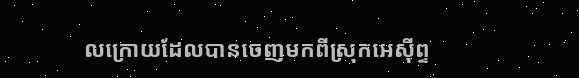លក្រោយដែលបានចេញមកពីស្រុកអេស៊ីព្ទ